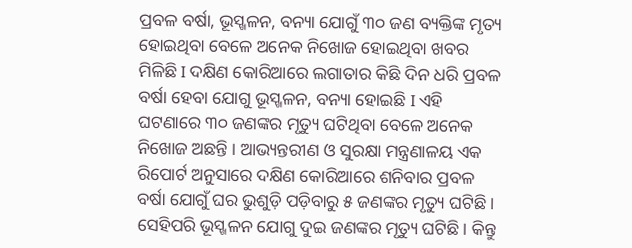ପ୍ରବଳ ବର୍ଷା, ଭୂସ୍ଖଳନ, ବନ୍ୟା ଯୋଗୁଁ ୩୦ ଜଣ ବ୍ୟକ୍ତିଙ୍କ ମୃତ୍ୟ ହୋଇଥିବା ବେଳେ ଅନେକ ନିଖୋଜ ହୋଇଥିବା ଖବର ମିଳିଛି I ଦକ୍ଷିଣ କୋରିଆରେ ଲଗାତାର କିଛି ଦିନ ଧରି ପ୍ରବଳ ବର୍ଷା ହେବା ଯୋଗୁ ଭୂସ୍ଖଳନ, ବନ୍ୟା ହୋଇଛି I ଏହି ଘଟଣାରେ ୩୦ ଜଣଙ୍କର ମୃତ୍ୟୁ ଘଟିଥିବା ବେଳେ ଅନେକ ନିଖୋଜ ଅଛନ୍ତି । ଆଭ୍ୟନ୍ତରୀଣ ଓ ସୁରକ୍ଷା ମନ୍ତ୍ରଣାଳୟ ଏକ ରିପୋର୍ଟ ଅନୁସାରେ ଦକ୍ଷିଣ କୋରିଆରେ ଶନିବାର ପ୍ରବଳ ବର୍ଷା ଯୋଗୁଁ ଘର ଭୁଶୁଡ଼ି ପଡ଼ିବାରୁ ୫ ଜଣଙ୍କର ମୃତ୍ୟୁ ଘଟିଛି । ସେହିପରି ଭୂସ୍ଖଳନ ଯୋଗୁ ଦୁଇ ଜଣଙ୍କର ମୃତ୍ୟୁ ଘଟିଛି। କିନ୍ତୁ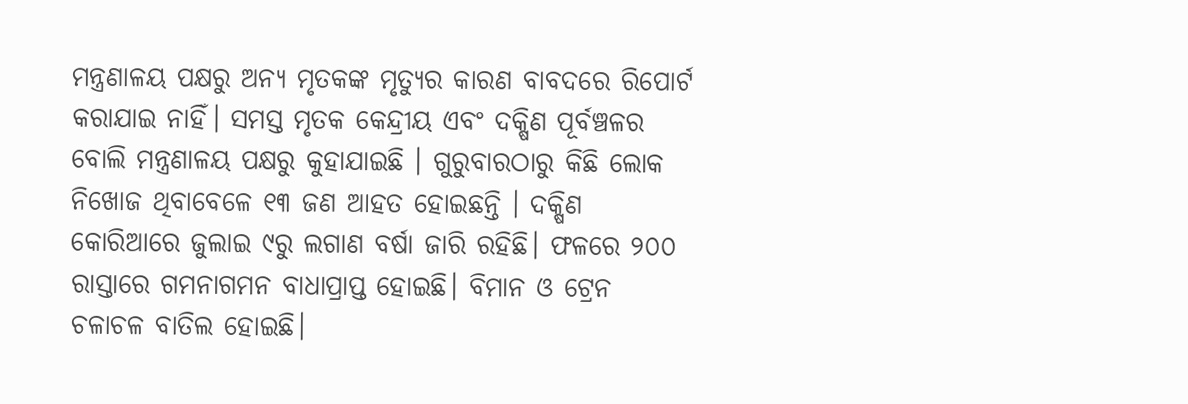ମନ୍ତ୍ରଣାଳୟ ପକ୍ଷରୁ ଅନ୍ୟ ମୃତକଙ୍କ ମୃତ୍ୟୁର କାରଣ ବାବଦରେ ରିପୋର୍ଟ କରାଯାଇ ନାହିଁ। ସମସ୍ତ ମୃତକ କେନ୍ଦ୍ରୀୟ ଏବଂ ଦକ୍ଷିଣ ପୂର୍ବଞ୍ଚଳର ବୋଲି ମନ୍ତ୍ରଣାଳୟ ପକ୍ଷରୁ କୁହାଯାଇଛି । ଗୁରୁବାରଠାରୁ କିଛି ଲୋକ ନିଖୋଜ ଥିବାବେଳେ ୧୩ ଜଣ ଆହତ ହୋଇଛନ୍ତି । ଦକ୍ଷିଣ କୋରିଆରେ ଜୁଲାଇ ୯ରୁ ଲଗାଣ ବର୍ଷା ଜାରି ରହିଛି। ଫଳରେ ୨୦୦ ରାସ୍ତାରେ ଗମନାଗମନ ବାଧାପ୍ରାପ୍ତ ହୋଇଛି। ବିମାନ ଓ ଟ୍ରେନ ଚଳାଚଳ ବାତିଲ ହୋଇଛି।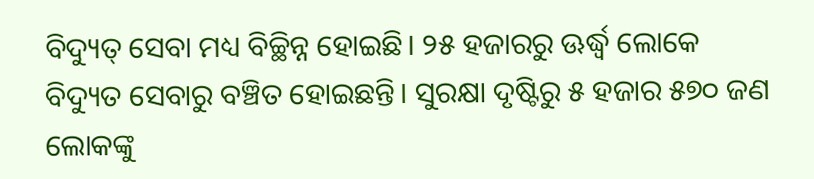ବିଦ୍ୟୁତ୍ ସେବା ମଧ୍ୟ ବିଚ୍ଛିନ୍ନ ହୋଇଛି। ୨୫ ହଜାରରୁ ଊର୍ଦ୍ଧ୍ୱ ଲୋକେ ବିଦ୍ୟୁତ ସେବାରୁ ବଞ୍ଚିତ ହୋଇଛନ୍ତି। ସୁରକ୍ଷା ଦୃଷ୍ଟିରୁ ୫ ହଜାର ୫୭୦ ଜଣ ଲୋକଙ୍କୁ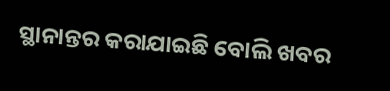ସ୍ଥାନାନ୍ତର କରାଯାଇଛି ବୋଲି ଖବର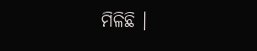ମିଳିଛି ।